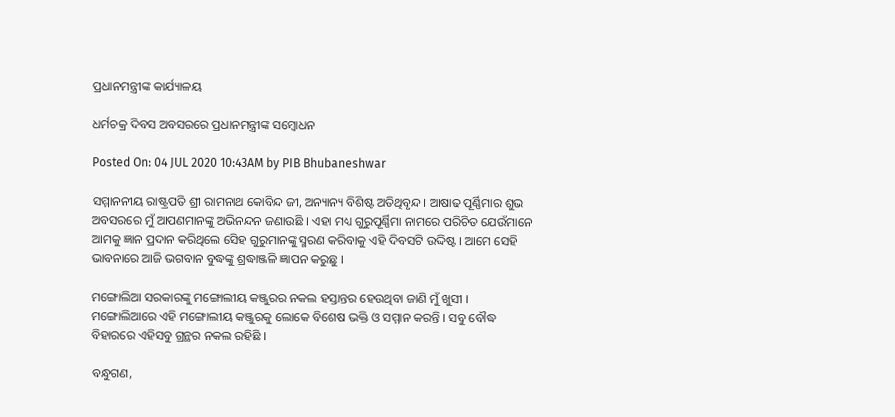ପ୍ରଧାନମନ୍ତ୍ରୀଙ୍କ କାର୍ଯ୍ୟାଳୟ

ଧର୍ମଚକ୍ର ଦିବସ ଅବସରରେ ପ୍ରଧାନମନ୍ତ୍ରୀଙ୍କ ସମ୍ବୋଧନ

Posted On: 04 JUL 2020 10:43AM by PIB Bhubaneshwar

ସମ୍ମାନନୀୟ ରାଷ୍ଟ୍ରପତି ଶ୍ରୀ ରାମନାଥ କୋବିନ୍ଦ ଜୀ, ଅନ୍ୟାନ୍ୟ ବିଶିଷ୍ଟ ଅତିଥିବୃନ୍ଦ । ଆଷାଢ ପୂର୍ଣ୍ଣିମାର ଶୁଭ ଅବସରରେ ମୁଁ ଆପଣମାନଙ୍କୁ ଅଭିନନ୍ଦନ ଜଣାଉଛି । ଏହା ମଧ୍ୟ ଗୁରୁପୂର୍ଣ୍ଣିମା ନାମରେ ପରିଚିତ ଯେଉଁମାନେ ଆମକୁ ଜ୍ଞାନ ପ୍ରଦାନ କରିଥିଲେ ସେିହ ଗୁରୁମାନଙ୍କୁ ସ୍ମରଣ କରିବାକୁ ଏହି ଦିବସଟି ଉଦ୍ଦିଷ୍ଟ । ଆମେ ସେହି ଭାବନାରେ ଆଜି ଭଗବାନ ବୁଦ୍ଧଙ୍କୁ ଶ୍ରଦ୍ଧାଞ୍ଜଳି ଜ୍ଞାପନ କରୁଛୁ ।

ମଙ୍ଗୋଲିଆ ସରକାରଙ୍କୁ ମଙ୍ଗୋଲୀୟ କଞ୍ଜୁରର ନକଲ ହସ୍ତାନ୍ତର ହେଉଥିବା ଜାଣି ମୁଁ ଖୁସୀ । ମଙ୍ଗୋଲିଆରେ ଏହି ମଙ୍ଗୋଲୀୟ କଞ୍ଜୁରକୁ ଲୋକେ ବିଶେଷ ଭକ୍ତି ଓ ସମ୍ମାନ କରନ୍ତି । ସବୁ ବୌଦ୍ଧ ବିହାରରେ ଏହିସବୁ ଗ୍ରନ୍ଥର ନକଲ ରହିଛି ।

ବନ୍ଧୁଗଣ,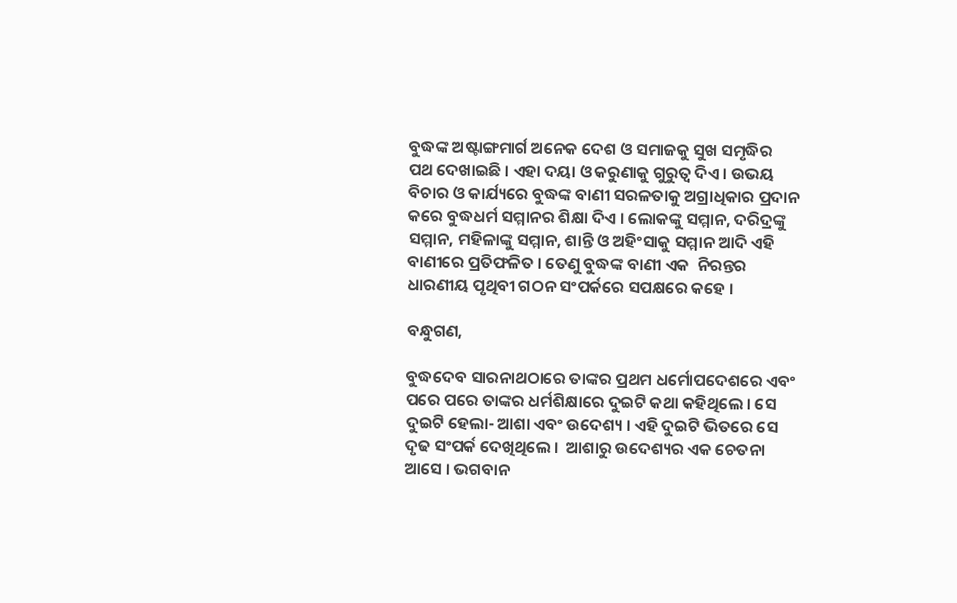ବୁଦ୍ଧଙ୍କ ଅଷ୍ଟାଙ୍ଗମାର୍ଗ ଅନେକ ଦେଶ ଓ ସମାଜକୁ ସୁଖ ସମୃଦ୍ଧିର ପଥ ଦେଖାଇଛି । ଏହା ଦୟା ଓ କରୁଣାକୁ ଗୁରୁତ୍ୱ ଦିଏ । ଉଭୟ ବିଚାର ଓ କାର୍ଯ୍ୟରେ ବୁଦ୍ଧଙ୍କ ବାଣୀ ସରଳତାକୁ ଅଗ୍ରାଧିକାର ପ୍ରଦାନ କରେ ବୁଦ୍ଧଧର୍ମ ସମ୍ମାନର ଶିକ୍ଷା ଦିଏ । ଲୋକଙ୍କୁ ସମ୍ମାନ, ଦରିଦ୍ରଙ୍କୁ ସମ୍ମାନ, ମହିଳାଙ୍କୁ ସମ୍ମାନ, ଶାନ୍ତି ଓ ଅହିଂସାକୁ ସମ୍ମାନ ଆଦି ଏହି ବାଣୀରେ ପ୍ରତିଫଳିତ । ତେଣୁ ବୁଦ୍ଧଙ୍କ ବାଣୀ ଏକ  ନିରନ୍ତର ଧାରଣୀୟ ପୃଥିବୀ ଗଠନ ସଂପର୍କରେ ସପକ୍ଷରେ କହେ ।

ବନ୍ଧୁଗଣ,

ବୁଦ୍ଧଦେବ ସାରନାଥଠାରେ ତାଙ୍କର ପ୍ରଥମ ଧର୍ମୋପଦେଶରେ ଏବଂ ପରେ ପରେ ତାଙ୍କର ଧର୍ମଶିକ୍ଷାରେ ଦୁଇଟି କଥା କହିଥିଲେ । ସେ ଦୁଇଟି ହେଲା- ଆଶା ଏବଂ ଉଦେଶ୍ୟ । ଏହି ଦୁଇଟି ଭିତରେ ସେ ଦୃଢ ସଂପର୍କ ଦେଖିଥିଲେ ।  ଆଶାରୁ ଉଦେଶ୍ୟର ଏକ ଚେତନା ଆସେ । ଭଗବାନ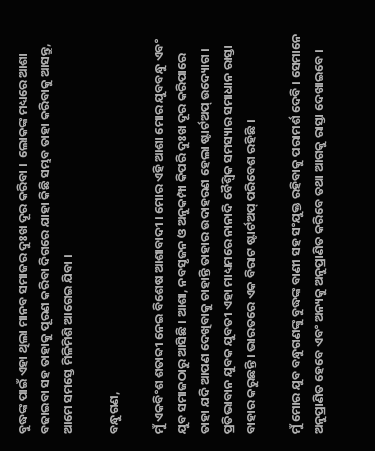ବୁଦ୍ଧଙ୍କ ପାଇଁ ଏହା ଥିଲା ମାନବ ସମାଜର ଦୁଃଖ ଦୂର କରିବା ।  ଲୋକଙ୍କ ମଧ୍ୟରେ ଆଶା ବଢାଇବା ସହ ତାହାକୁ ପୂରଣ କରିବା ଦିଗରେ ଯାହା କିଛି ସମ୍ଭବ ତାହା କରିବାକୁ ଆସନ୍ତୁ, ଆମେ ସମସ୍ତେ ମିଳିମିଶି ଆଗେଇ ଯିବା ।

ବନ୍ଧୁଗଣ,

ମୁଁ ଏକବିଂଶ ଶତାବ୍ଦୀ ନେଇ ବିଶେଷ ଆଶାବାଦୀ । ମୋର ଏହି ଆଶା ମୋର ଯୁବବନ୍ଧୁ ଏବଂ ଯୁବ ସମାଜଠାରୁ ଆସିଛି । ଆଶା, ନବସୃଜନ ଓ ଅନୁକମ୍ପା କିପରି ଦୁଃଖ ଦୂର କରିପାରେ ତାହା ଯଦି ଆପଣ ଦେଖିବାକୁ ଚାହାନ୍ତି ତାହାର ଉଦାହରଣ ହେଲା ଷ୍ଟାର୍ଟଅପ୍‌ ଉଦ୍ୟୋଗ । ପ୍ରତିଭାବାନ ଯୁବକ ଯୁବତୀ ଏହା ମାଧ୍ୟମରେ ନାନାଦି ବୈଶ୍ୱିକ ସମସ୍ୟାର ସମାଧାନ ରାସ୍ତା ବାହାର କରୁଛନ୍ତି । ଭାରତରେ ଏକ ବିରାଟ ଷ୍ଟାର୍ଟଅପ୍‌ ପରିବେଶ ରହିଛି ।

ମୁଁ ମୋର ଯୁବ ବନ୍ଧୁଗଣଙ୍କୁ ବୁଦ୍ଧଙ୍କ ବାଣୀ ସହ ସଂଯୁକ୍ତ ରହିବାକୁ ପରାମର୍ଶ ଦେବି । ସେମାନେ ଅନୁପ୍ରାଣିତ ହେବେ ଏବଂ ଅନ୍ୟକୁ ଅନୁପ୍ରାଣିତ କରିବେ ତଥା ଆଗକୁ ରାସ୍ତା ଦେଖାଇବେ ।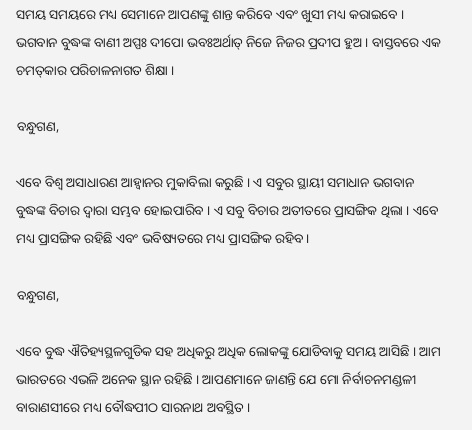ସମୟ ସମୟରେ ମଧ୍ୟ ସେମାନେ ଆପଣଙ୍କୁ ଶାନ୍ତ କରିବେ ଏବଂ ଖୁସୀ ମଧ୍ୟ କରାଇବେ । ଭଗବାନ ବୁଦ୍ଧଙ୍କ ବାଣୀ ଅପ୍ପଃ ଦୀପୋ ଭବଃଅର୍ଥାତ୍‌ ନିଜେ ନିଜର ପ୍ରଦୀପ ହୁଅ । ବାସ୍ତବରେ ଏକ ଚମତ୍‌କାର ପରିଚାଳନାଗତ ଶିକ୍ଷା ।

ବନ୍ଧୁଗଣ,

ଏବେ ବିଶ୍ୱ ଅସାଧାରଣ ଆହ୍ୱାନର ମୁକାବିଲା କରୁଛି । ଏ ସବୁର ସ୍ଥାୟୀ ସମାଧାନ ଭଗବାନ ବୁଦ୍ଧଙ୍କ ବିଚାର ଦ୍ୱାରା ସମ୍ଭବ ହୋଇପାରିବ । ଏ ସବୁ ବିଚାର ଅତୀତରେ ପ୍ରାସଙ୍ଗିକ ଥିଲା । ଏବେ ମଧ୍ୟ ପ୍ରାସଙ୍ଗିକ ରହିଛି ଏବଂ ଭବିଷ୍ୟତରେ ମଧ୍ୟ ପ୍ରାସଙ୍ଗିକ ରହିବ ।

ବନ୍ଧୁଗଣ,

ଏବେ ବୁଦ୍ଧ ଐତିହ୍ୟସ୍ଥଳଗୁଡିକ ସହ ଅଧିକରୁ ଅଧିକ ଲୋକଙ୍କୁ ଯୋଡିବାକୁ ସମୟ ଆସିଛି । ଆମ ଭାରତରେ ଏଭଳି ଅନେକ ସ୍ଥାନ ରହିଛି । ଆପଣମାନେ ଜାଣନ୍ତି ଯେ ମୋ ନିର୍ବାଚନମଣ୍ଡଳୀ ବାରାଣସୀରେ ମଧ୍ୟ ବୌଦ୍ଧପୀଠ ସାରନାଥ ଅବସ୍ଥିତ ।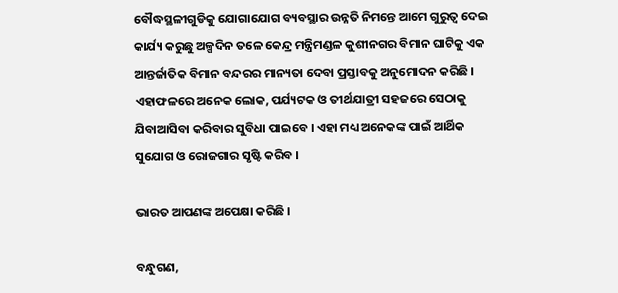ବୌଦ୍ଧସ୍ଥଳୀଗୁଡିକୁ ଯୋଗାଯୋଗ ବ୍ୟବସ୍ଥାର ଉନ୍ନତି ନିମନ୍ତେ ଆମେ ଗୁରୁତ୍ୱ ଦେଇ କାର୍ଯ୍ୟ କରୁଛୁ ଅଳ୍ପଦିନ ତଳେ କେନ୍ଦ୍ର ମନ୍ତ୍ରିମଣ୍ଡଳ କୁଶୀନଗର ବିମାନ ଘାଟିକୁ ଏକ ଆନ୍ତର୍ଜାତିକ ବିମାନ ବନ୍ଦରର ମାନ୍ୟତା ଦେବା ପ୍ରସ୍ତାବକୁ ଅନୁମୋଦନ କରିଛି । ଏହାଫଳରେ ଅନେକ ଲୋକ, ପର୍ଯ୍ୟଟକ ଓ ତୀର୍ଥଯାତ୍ରୀ ସହଜରେ ସେଠାକୁ ଯିବାଆସିବା କରିବାର ସୁବିଧା ପାଇବେ । ଏହା ମଧ୍ୟ ଅନେକଙ୍କ ପାଇଁ ଆର୍ଥିକ ସୁଯୋଗ ଓ ରୋଜଗାର ସୃଷ୍ଟି କରିବ ।

ଭାରତ ଆପଣଙ୍କ ଅପେକ୍ଷା କରିଛି ।

ବନ୍ଧୁଗଣ,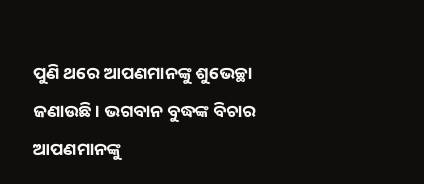ପୁଣି ଥରେ ଆପଣମାନଙ୍କୁ ଶୁଭେଚ୍ଛା ଜଣାଉଛି । ଭଗବାନ ବୁଦ୍ଧଙ୍କ ବିଚାର ଆପଣମାନଙ୍କୁ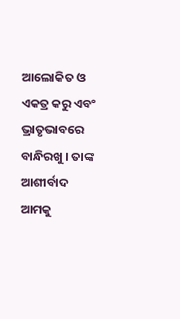ଆଲୋକିତ ଓ ଏକତ୍ର କରୁ ଏବଂ ଭ୍ରାତୃଭାବରେ ବାନ୍ଧିରଖୁ । ତାଙ୍କ ଆଶୀର୍ବାଦ ଆମକୁ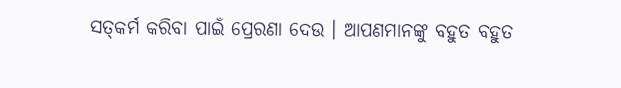ସତ୍‌କର୍ମ କରିବା ପାଇଁ ପ୍ରେରଣା ଦେଉ । ଆପଣମାନଙ୍କୁ ବହୁତ ବହୁତ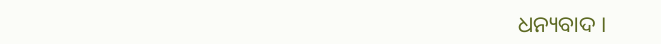ଧନ୍ୟବାଦ ।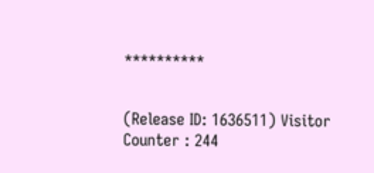**********


(Release ID: 1636511) Visitor Counter : 244